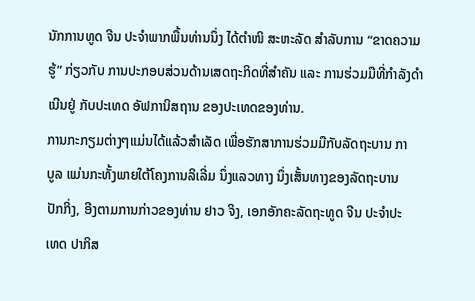ນັກການທູດ ຈີນ ປະຈຳພາກພື້ນທ່ານນຶ່ງ ໄດ້ຕຳໜິ ສະຫະລັດ ສຳລັບການ “ຂາດຄວາມ
ຮູ້” ກ່ຽວກັບ ການປະກອບສ່ວນດ້ານເສດຖະກິດທີ່ສຳຄັນ ແລະ ການຮ່ວມມືທີ່ກຳລັງດຳ
ເນີນຢູ່ ກັບປະເທດ ອັຟການິສຖານ ຂອງປະເທດຂອງທ່ານ.
ການກະກຽມຕ່າງໆແມ່ນໄດ້ແລ້ວສຳເລັດ ເພື່ອຮັກສາການຮ່ວມມືກັບລັດຖະບານ ກາ
ບູລ ແມ່ນກະທັ້ງພາຍໃຕ້ໂຄງການລິເລີ່ມ ນຶ່ງແລວທາງ ນຶ່ງເສັ້ນທາງຂອງລັດຖະບານ
ປັກກິ່ງ, ອີງຕາມການກ່າວຂອງທ່ານ ຢາວ ຈິງ, ເອກອັກຄະລັດຖະທູດ ຈີນ ປະຈຳປະ
ເທດ ປາກິສ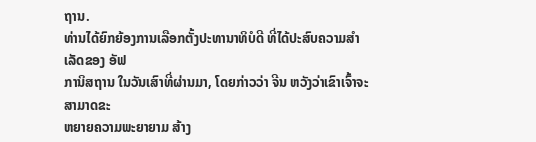ຖານ.
ທ່ານໄດ້ຍົກຍ້ອງການເລືອກຕັ້ງປະທານາທິບໍດີ ທີ່ໄດ້ປະສົບຄວາມສຳເລັດຂອງ ອັຟ
ການິສຖານ ໃນວັນເສົາທີ່ຜ່ານມາ, ໂດຍກ່າວວ່າ ຈີນ ຫວັງວ່າເຂົາເຈົ້າຈະສາມາດຂະ
ຫຍາຍຄວາມພະຍາຍາມ ສ້າງ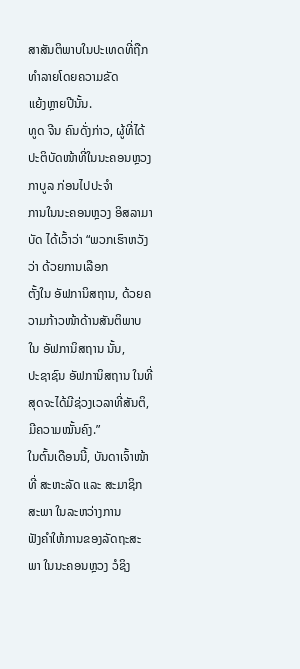ສາສັນຕິພາບໃນປະເທດທີ່ຖືກທຳລາຍໂດຍຄວາມຂັດ
ແຍ້ງຫຼາຍປີນັ້ນ.
ທູດ ຈີນ ຄົນດັ່ງກ່າວ, ຜູ້ທີ່ໄດ້ປະຕິບັດໜ້າທີ່ໃນນະຄອນຫຼວງ ກາບູລ ກ່ອນໄປປະຈຳ
ການໃນນະຄອນຫຼວງ ອິສລາມາບັດ ໄດ້ເວົ້າວ່າ “ພວກເຮົາຫວັງວ່າ ດ້ວຍການເລືອກ
ຕັ້ງໃນ ອັຟການິສຖານ, ດ້ວຍຄວາມກ້າວໜ້າດ້ານສັນຕິພາບ ໃນ ອັຟການິສຖານ ນັ້ນ,
ປະຊາຊົນ ອັຟການິສຖານ ໃນທີ່ສຸດຈະໄດ້ມີຊ່ວງເວລາທີ່ສັນຕິ, ມີຄວາມໝັ້ນຄົງ.”
ໃນຕົ້ນເດືອນນີ້, ບັນດາເຈົ້າໜ້າທີ່ ສະຫະລັດ ແລະ ສະມາຊິກສະພາ ໃນລະຫວ່າງການ
ຟັງຄຳໃຫ້ການຂອງລັດຖະສະພາ ໃນນະຄອນຫຼວງ ວໍຊິງ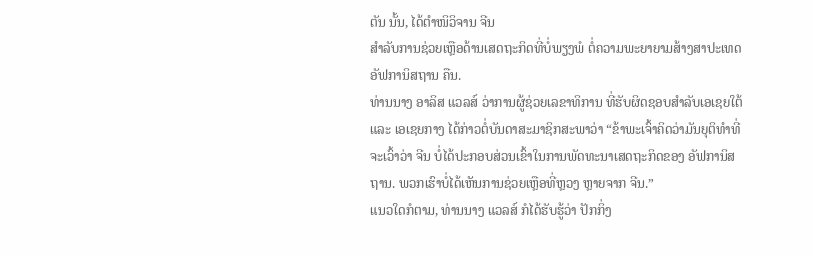ຕັນ ນັ້ນ, ໄດ້ຕຳໜິວິຈານ ຈີນ
ສຳລັບການຊ່ວຍເຫຼືອດ້ານເສດຖະກິດທີ່ບໍ່ພຽງພໍ ຕໍ່ຄວາມພະຍາຍາມສ້າງສາປະເທດ
ອັຟການິສຖານ ຄືນ.
ທ່ານນາງ ອາລິສ ແວລສ໌ ວ່າການຜູ້ຊ່ວຍເລຂາທິການ ທີ່ຮັບຜິດຊອບສຳລັບເອເຊຍໃຕ້
ແລະ ເອເຊຍກາງ ໄດ້ກ່າວຕໍ່ບັນດາສະມາຊິກສະພາວ່າ “ຂ້າພະເຈົ້າຄິດວ່າມັນຍຸຕິທຳທີ່
ຈະເວົ້າວ່າ ຈີນ ບໍ່ໄດ້ປະກອບສ່ວນເຂົ້າໃນການພັດທະນາເສດຖະກິດຂອງ ອັຟການິສ
ຖານ. ພວກເຮົາບໍ່ໄດ້ເຫັນການຊ່ວຍເຫຼືອທີ່ຫຼວງ ຫຼາຍຈາກ ຈີນ.”
ແນວໃດກໍຕາມ, ທ່ານນາງ ແວລສ໌ ກໍໄດ້ຮັບຮູ້ວ່າ ປັກກິ່ງ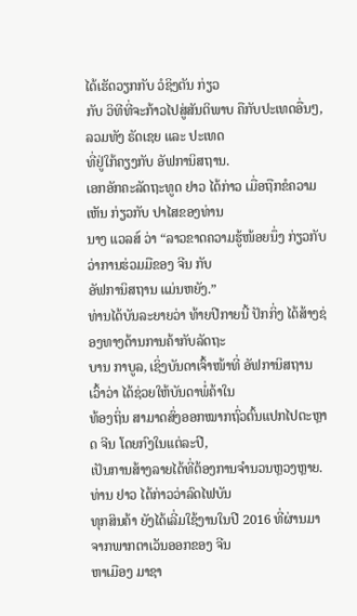ໄດ້ເຮັດວຽກກັບ ວໍຊິງຕັນ ກ່ຽວ
ກັບ ວິທີທີ່ຈະກ້າວໄປສູ່ສັນຕິພາບ ຄືກັບປະເທດອື່ນໆ, ລວມທັງ ຣັດເຊຍ ແລະ ປະເທດ
ທີ່ຢູ່ໃກ້ຄຽງກັບ ອັຟການິສຖານ.
ເອກອັກຄະລັດຖະທູດ ຢາວ ໄດ້ກ່າວ ເມື່ອຖືກຂໍຄວາມເຫັນ ກ່ຽວກັບ ປາໄສຂອງທ່ານ
ນາງ ແວລສ໌ ວ່າ “ລາວຂາດຄວາມຮູ້ໜ້ອຍນຶ່ງ ກ່ຽວກັບ ວ່າການຮ່ວມມືຂອງ ຈີນ ກັບ
ອັຟການິສຖານ ແມ່ນຫຍັງ.”
ທ່ານໄດ້ບັນລະຍາຍວ່າ ທ້າຍປີກາຍນີ້ ປັກກິ່ງ ໄດ້ສ້າງຊ່ອງທາງດ້ານການຄ້າກັບລັດຖະ
ບານ ກາບູລ, ເຊິ່ງບັນດາເຈົ້າໜ້າທີ່ ອັຟການິສຖານ ເວົ້າວ່າ ໄດ້ຊ່ວຍໃຫ້ບັນດາພໍ່ຄ້າໃນ
ທ້ອງຖິ່ນ ສາມາດສົ່ງອອກໝາກຖົ່ວຕົ້ນແປກໄປຕະຫຼາດ ຈີນ ໂດຍກົງໃນແຕ່ລະປີ,
ເປັນການສ້າງລາຍໄດ້ທີ່ຕ້ອງການຈຳນວນຫຼວງຫຼາຍ. ທ່ານ ຢາວ ໄດ້ກ່າວວ່າລົດໄຟບັນ
ທຸກສິນຄ້າ ຍັງໄດ້ເລີ່ມໃຊ້ງານໃນປີ 2016 ທີ່ຜ່ານມາ ຈາກພາກຕາເວັນອອກຂອງ ຈີນ
ຫາເມືອງ ມາຊາ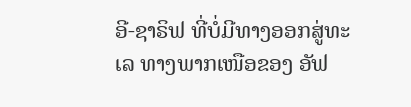ອີ-ຊາຣິຟ ທີ່ບໍ່ມີທາງອອກສູ່ທະເລ ທາງພາກເໜືອຂອງ ອັຟ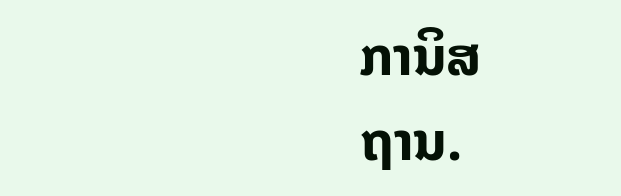ການິສ
ຖານ.